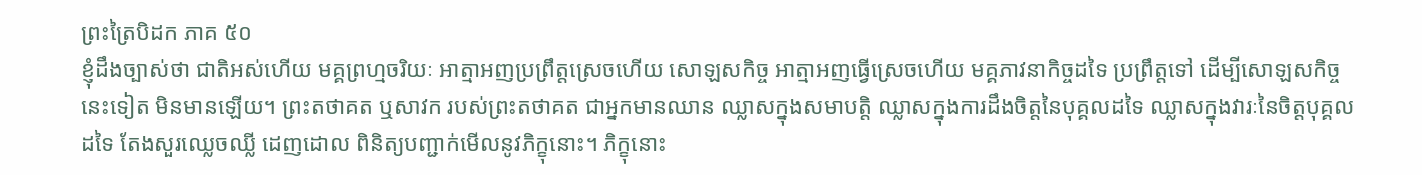ព្រះត្រៃបិដក ភាគ ៥០
ខ្ញុំដឹងច្បាស់ថា ជាតិអស់ហើយ មគ្គព្រហ្មចរិយៈ អាត្មាអញប្រព្រឹត្តស្រេចហើយ សោឡសកិច្ច អាត្មាអញធ្វើស្រេចហើយ មគ្គភាវនាកិច្ចដទៃ ប្រព្រឹត្តទៅ ដើម្បីសោឡសកិច្ចនេះទៀត មិនមានឡើយ។ ព្រះតថាគត ឬសាវក របស់ព្រះតថាគត ជាអ្នកមានឈាន ឈ្លាសក្នុងសមាបត្តិ ឈ្លាសក្នុងការដឹងចិត្តនៃបុគ្គលដទៃ ឈ្លាសក្នុងវារៈនៃចិត្តបុគ្គលដទៃ តែងសួរឈ្លេចឈ្លី ដេញដោល ពិនិត្យបញ្ជាក់មើលនូវភិក្ខុនោះ។ ភិក្ខុនោះ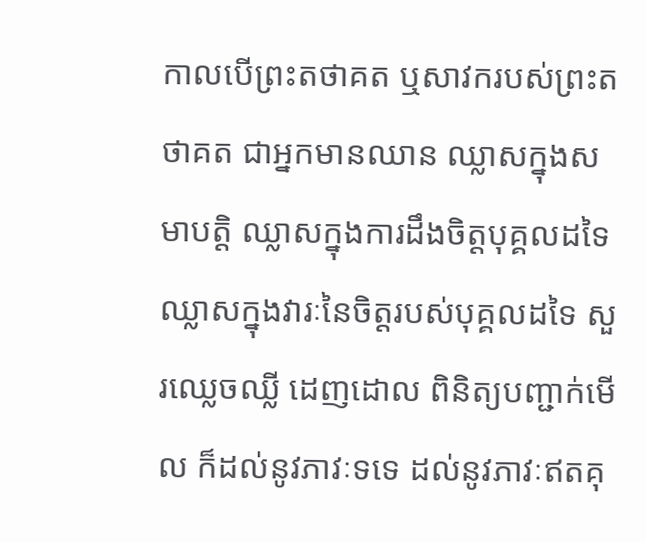កាលបើព្រះតថាគត ឬសាវករបស់ព្រះតថាគត ជាអ្នកមានឈាន ឈ្លាសក្នុងសមាបត្តិ ឈ្លាសក្នុងការដឹងចិត្តបុគ្គលដទៃ ឈ្លាសក្នុងវារៈនៃចិត្តរបស់បុគ្គលដទៃ សួរឈ្លេចឈ្លី ដេញដោល ពិនិត្យបញ្ជាក់មើល ក៏ដល់នូវភាវៈទទេ ដល់នូវភាវៈឥតគុ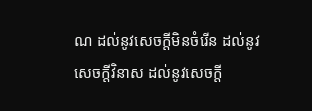ណ ដល់នូវសេចក្តីមិនចំរើន ដល់នូវសេចក្តីវិនាស ដល់នូវសេចក្តី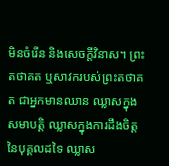មិនចំរើន និងសេចក្តីវិនាស។ ព្រះតថាគត ឬសាវករបស់ព្រះតថាគត ជាអ្នកមានឈាន ឈ្លាសក្នុងសមាបត្តិ ឈ្លាសក្នុងការដឹងចិត្តនៃបុគ្គលដទៃ ឈ្លាស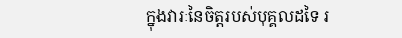ក្នុងវារៈនៃចិត្តរបស់បុគ្គលដទៃ រ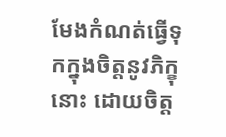មែងកំណត់ធ្វើទុកក្នុងចិត្តនូវភិក្ខុនោះ ដោយចិត្ត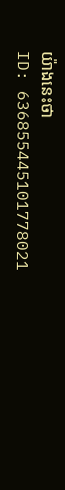យ៉ាងនេះថា
ID: 636855445101778021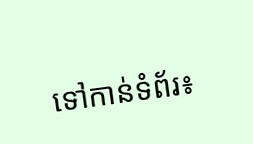ទៅកាន់ទំព័រ៖